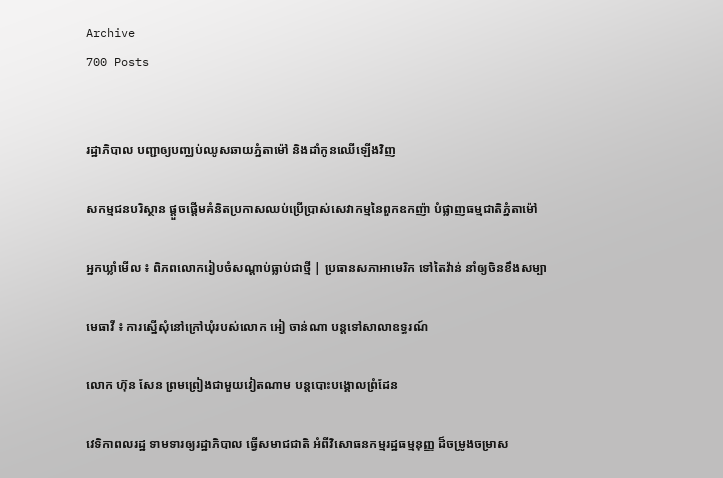Archive
700 Posts


រដ្ឋាភិបាល បញ្ជាឲ្យបញ្ឈប់ឈូសឆាយភ្នំតាម៉ៅ និងដាំកូនឈើឡើងវិញ

សកម្មជនបរិស្ថាន ផ្តួចផ្តើមគំនិតប្រកាសឈប់ប្រើប្រាស់សេវាកម្មនៃពួកឧកញ៉ា បំផ្លាញធម្មជាតិភ្នំតាម៉ៅ

អ្នកឃ្លាំមើល ៖ ពិភពលោករៀបចំសណ្តាប់ធ្លាប់ជាថ្មី | ប្រធានសភាអាមេរិក ទៅតៃវ៉ាន់ នាំឲ្យចិនខឹងសម្បា

មេធាវី ៖ ការស្នើសុំនៅក្រៅឃុំរបស់លោក អៀ ចាន់ណា បន្តទៅសាលាឧទ្ធរណ៍

លោក ហ៊ុន សែន ព្រមព្រៀងជាមួយវៀតណាម បន្តបោះបង្គោលព្រំដែន

វេទិកាពលរដ្ឋ ទាមទារឲ្យរដ្ឋាភិបាល ធ្វើសមាជជាតិ អំពីវិសោធនកម្មរដ្ឋធម្មនុញ្ញ ដ៏ចម្រូងចម្រាស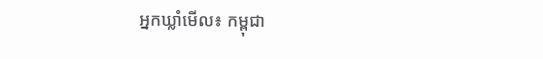អ្នកឃ្លាំមើល៖ កម្ពុជា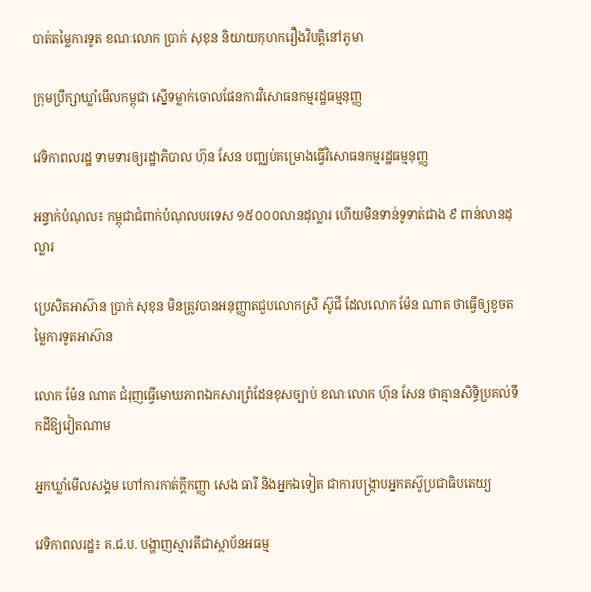បាត់តម្លៃការទូត ខណៈលោក ប្រាក់ សុខុន និយាយកុហករឿងវិបត្តិនៅភូមា

ក្រុមប្រឹក្សាឃ្លាំមើលកម្ពុជា ស្នើទម្លាក់ចោលផែនការវិសោធនកម្មរដ្ឋធម្មនុញ្ញ

វេទិកាពលរដ្ឋ ទាមទារឲ្យរដ្ឋាភិបាល ហ៊ុន សែន បញ្ឈប់គម្រោងធ្វើវិសោធនកម្មរដ្ឋធម្មនុញ្ញ

អន្ទាក់បំណុល៖ កម្ពុជាជំពាក់បំណុលបរទេស ១៥០០០លានដុល្លារ ហើយមិនទាន់ទូទាត់ជាង ៩ ពាន់លានដុល្លារ

ប្រេសិតអាស៊ាន ប្រាក់ សុខុន មិនត្រូវបានអនុញ្ញាតជួបលោកស្រី ស៊ូជី ដែលលោក ម៉ែន ណាត ថាធ្វើឲ្យខូចតម្លៃការទូតអាស៊ាន

លោក ម៉ែន ណាត ជំរុញធ្វើមោឃភាពឯកសារព្រំដែនខុសច្បាប់ ខណៈលោក ហ៊ុន សែន ថាគ្មានសិទ្ធិប្រគល់ទឹកដីឱ្យវៀតណាម

អ្នកឃ្លាំមើលសង្គម ហៅការកាត់ក្តីកញ្ញា សេង ធារី និងអ្នកឯទៀត ជាការបង្ក្រាបអ្នកតស៊ូប្រជាធិបតេយ្យ

វេទិកាពលរដ្ឋ៖ គ.ជ.ប. បង្ហាញស្មារតីជាស្ថាប័នអធម្ម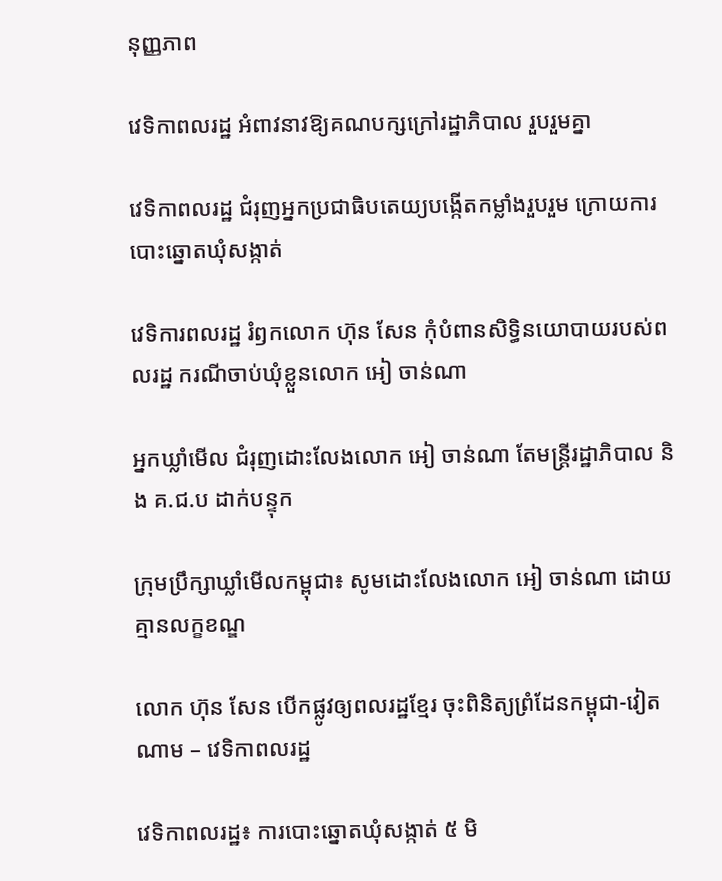នុញ្ញភាព

វេទិកាពលរដ្ឋ អំពាវនាវឱ្យគណបក្សក្រៅរដ្ឋាភិបាល រួបរួមគ្នា

វេទិកាពលរដ្ឋ ជំរុញអ្នកប្រជាធិបតេយ្យបង្កើតកម្លាំងរួបរួម ក្រោយការបោះឆ្នោតឃុំសង្កាត់

វេទិការពលរដ្ឋ រំឭកលោក ហ៊ុន សែន កុំបំពានសិទ្ធិនយោបាយរបស់ពលរដ្ឋ ករណីចាប់ឃុំខ្លួនលោក អៀ ចាន់ណា

អ្នកឃ្លាំមើល ជំរុញដោះលែងលោក អៀ ចាន់ណា តែមន្ត្រីរដ្ឋាភិបាល និង គ.ជ.ប ដាក់បន្ទុក

ក្រុមប្រឹក្សាឃ្លាំមើលកម្ពុជា៖ សូមដោះលែងលោក អៀ ចាន់ណា ដោយគ្មានលក្ខខណ្ឌ

លោក ហ៊ុន សែន បើកផ្លូវឲ្យពលរដ្ឋខ្មែរ ចុះពិនិត្យព្រំដែនកម្ពុជា-វៀតណាម – វេទិកាពលរដ្ឋ

វេទិកាពលរដ្ឋ៖ ការបោះឆ្នោតឃុំសង្កាត់ ៥ មិ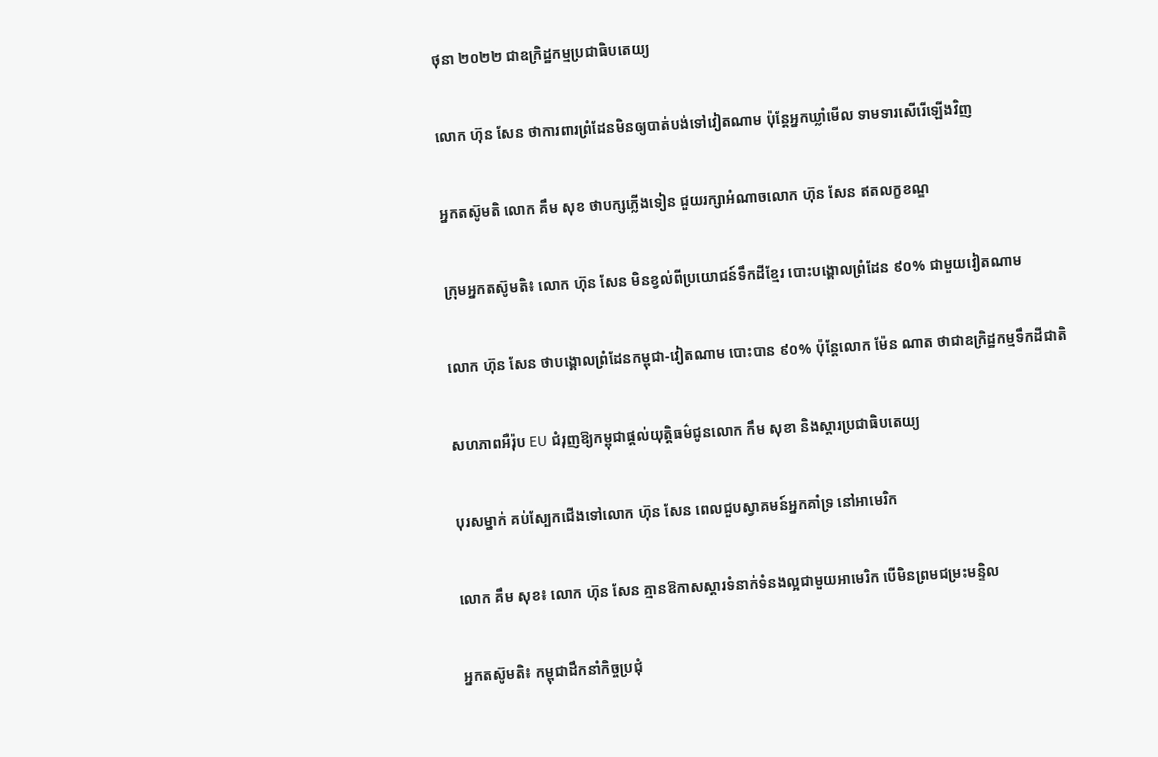ថុនា ២០២២ ជាឧក្រិដ្ឋកម្មប្រជាធិបតេយ្យ

លោក ហ៊ុន សែន ថាការពារព្រំដែនមិនឲ្យបាត់បង់ទៅវៀតណាម ប៉ុន្តែអ្នកឃ្លាំមើល ទាមទារសើរើឡើងវិញ

អ្នកតស៊ូមតិ លោក គឹម សុខ ថាបក្សភ្លើងទៀន ជួយរក្សាអំណាចលោក ហ៊ុន សែន ឥតលក្ខខណ្ឌ

ក្រុមអ្នកតស៊ូមតិ៖ លោក ហ៊ុន សែន មិនខ្វល់ពីប្រយោជន៍ទឹកដីខ្មែរ បោះបង្គោលព្រំដែន ៩០% ជាមួយវៀតណាម

លោក ហ៊ុន សែន ថាបង្គោលព្រំដែនកម្ពុជា-វៀតណាម បោះបាន ៩០% ប៉ុន្តែលោក ម៉ែន ណាត ថាជាឧក្រិដ្ឋកម្មទឹកដីជាតិ

សហភាពអឺរ៉ុប EU ជំរុញឱ្យកម្ពុជាផ្តល់យុត្តិធម៌ជូនលោក កឹម សុខា និងស្តារប្រជាធិបតេយ្យ

បុរសម្នាក់ គប់ស្បែកជើងទៅលោក ហ៊ុន សែន ពេលជួបស្វាគមន៍អ្នកគាំទ្រ នៅអាមេរិក

លោក គឹម សុខ៖ លោក ហ៊ុន សែន គ្មានឱកាសស្ដារទំនាក់ទំនងល្អជាមួយអាមេរិក បើមិនព្រមជម្រះមន្ទិល

អ្នកតស៊ូមតិ៖ កម្ពុជាដឹកនាំកិច្ចប្រជុំ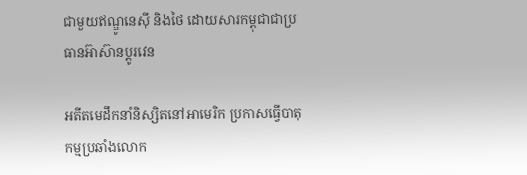ជាមួយឥណ្ឌូនេស៊ី និងថៃ ដោយសារកម្ពុជាជាប្រធានអ៊ាស៊ានប្តូរវេន

អតីតមេដឹកនាំនិស្សិតនៅអាមេរិក ប្រកាសធ្វើបាតុកម្មប្រឆាំងលោក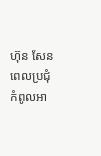ហ៊ុន សែន ពេលប្រជុំកំពូលអា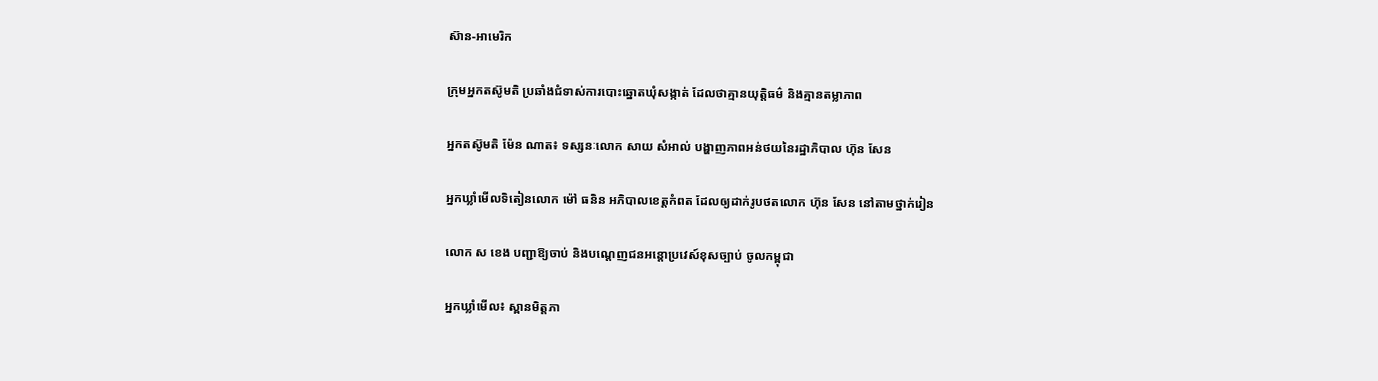ស៊ាន-អាមេរិក

ក្រុមអ្នកតស៊ូមតិ ប្រឆាំងជំទាស់ការបោះឆ្នោតឃុំសង្កាត់ ដែលថាគ្មានយុត្តិធម៌ និងគ្មានតម្លាភាព

អ្នកតស៊ូមតិ ម៉ែន ណាត៖ ទស្សនៈលោក សាយ សំអាល់ បង្ហាញភាពអន់ថយនៃរដ្ឋាភិបាល ហ៊ុន សែន

អ្នកឃ្លាំមើលទិតៀនលោក ម៉ៅ ធនិន អភិបាលខេត្តកំពត ដែលឲ្យដាក់រូបថតលោក ហ៊ុន សែន នៅតាមថ្នាក់រៀន

លោក ស ខេង បញ្ជាឱ្យចាប់ និងបណ្ដេញជនអន្តោប្រវេស៍ខុសច្បាប់ ចូលកម្ពុជា

អ្នកឃ្លាំមើល៖ ស្ពានមិត្តភា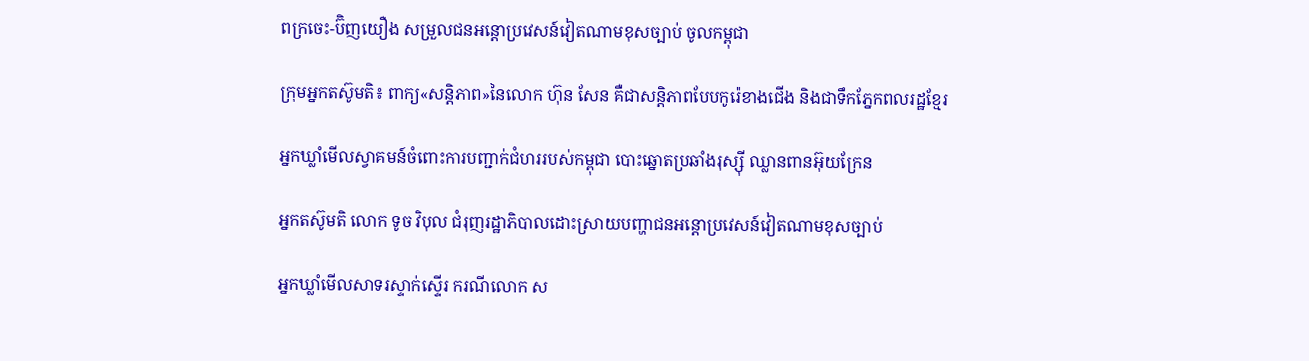ពក្រចេះ-ប៊ិញយឿង សម្រួលជនអន្តោប្រវេសន៍វៀតណាមខុសច្បាប់ ចូលកម្ពុជា

ក្រុមអ្នកតស៊ូមតិ៖ ពាក្យ«សន្តិភាព»នៃលោក ហ៊ុន សែន គឺជាសន្តិភាពបែបកូរ៉េខាងជើង និងជាទឹកភ្នែកពលរដ្ឋខ្មែរ

អ្នកឃ្លាំមើលស្វាគមន៍ចំពោះការបញ្ជាក់ជំហររបស់កម្ពុជា បោះឆ្នោតប្រឆាំងរុស្ស៊ី ឈ្លានពានអ៊ុយក្រែន

អ្នកតស៊ូមតិ លោក ទូច វិបុល ជំរុញរដ្ឋាភិបាលដោះស្រាយបញ្ហាជនអន្តោប្រវេសន៍វៀតណាមខុសច្បាប់

អ្នកឃ្លាំមើលសាទរស្ទាក់ស្ទើរ ករណីលោក ស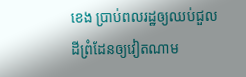ខេង ប្រាប់ពលរដ្ឋឲ្យឈប់ជួលដីព្រំដែនឲ្យវៀតណាម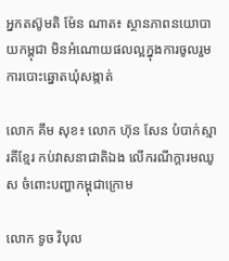អ្នកតស៊ូមតិ ម៉ែន ណាត៖ ស្ថានភាពនយោបាយកម្ពុជា មិនអំណោយផលល្អក្នុងការចូលរួមការបោះឆ្នោតឃុំសង្កាត់

លោក គឹម សុខ៖ លោក ហ៊ុន សែន បំបាក់ស្មារតីខ្មែរ កប់វាសនាជាតិឯង លើករណីក្តារមឈូស ចំពោះបញ្ហាកម្ពុជាក្រោម

លោក ទូច វិបុល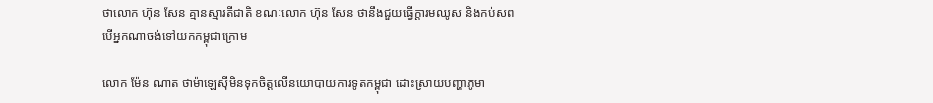ថាលោក ហ៊ុន សែន គ្មានស្មារតីជាតិ ខណៈលោក ហ៊ុន សែន ថានឹងជួយធ្វើក្ដារមឈូស និងកប់សព បើអ្នកណាចង់ទៅយកកម្ពុជាក្រោម

លោក ម៉ែន ណាត ថាម៉ាឡេស៊ីមិនទុកចិត្តលើនយោបាយការទូតកម្ពុជា ដោះស្រាយបញ្ហាភូមា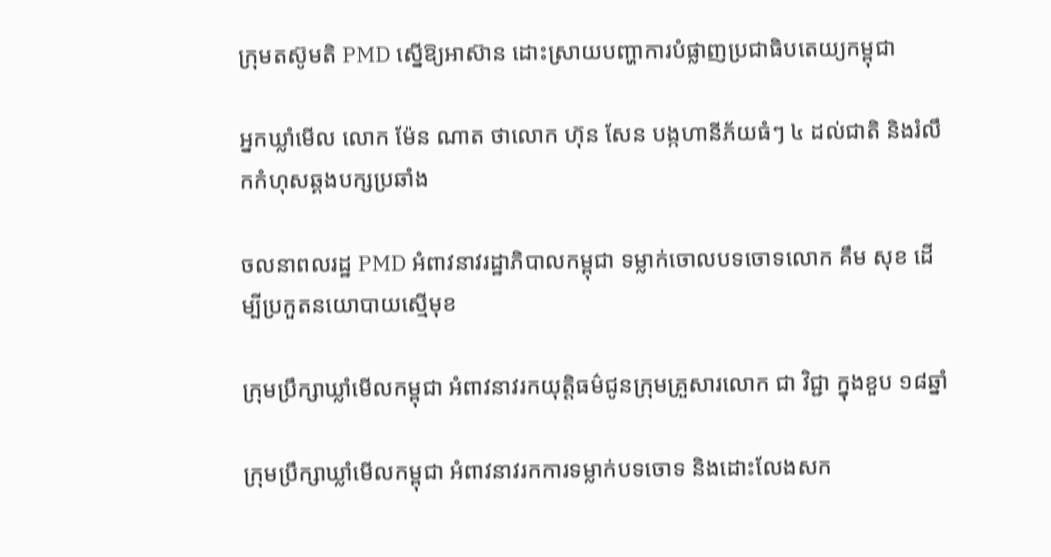ក្រុមតស៊ូមតិ PMD ស្នើឱ្យអាស៊ាន ដោះស្រាយបញ្ហាការបំផ្លាញប្រជាធិបតេយ្យកម្ពុជា

អ្នកឃ្លាំមើល លោក ម៉ែន ណាត ថាលោក ហ៊ុន សែន បង្កហានីភ័យធំៗ ៤ ដល់ជាតិ និងរំលឹកកំហុសឆ្គងបក្សប្រឆាំង

ចលនាពលរដ្ឋ PMD អំពាវនាវរដ្ឋាភិបាលកម្ពុជា ទម្លាក់ចោលបទចោទលោក គឹម សុខ ដើម្បីប្រកួតនយោបាយស្មើមុខ

ក្រុមប្រឹក្សាឃ្លាំមើលកម្ពុជា អំពាវនាវរកយុត្តិធម៌ជូនក្រុមគ្រួសារលោក ជា វិជ្ជា ក្នុងខួប ១៨ឆ្នាំ

ក្រុមប្រឹក្សាឃ្លាំមើលកម្ពុជា អំពាវនាវរកការទម្លាក់បទចោទ និងដោះលែងសក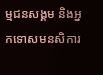ម្មជនសង្គម និងអ្នកទោសមនសិការ